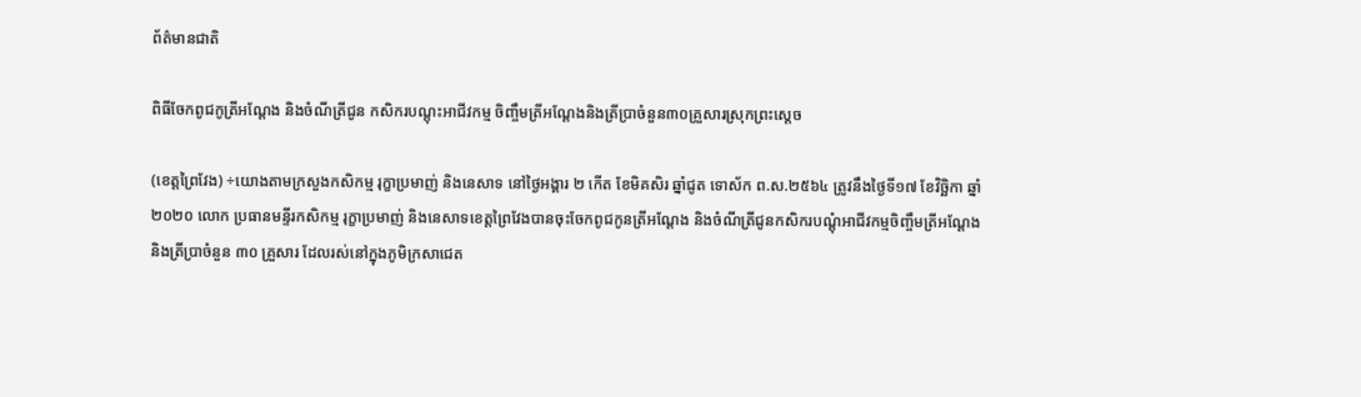ព័ត៌មានជាតិ

ពិធីចែកពូជកូត្រីអណ្ដែង និងចំណីត្រីជូន កសិករបណ្ដុះអាជីវកម្ម ចិញ្ចឹមត្រីអណ្ដែងនិងត្រីប្រាចំនួន៣០គ្រួសារស្រុកព្រះស្ដេច

(ខេត្តព្រៃវែង) ÷យោងតាមក្រសួងកសិកម្ម រុក្ខាប្រមាញ់ និងនេសាទ នៅថ្ងៃអង្គារ ២ កើត ខែមិគសិរ ឆ្នាំជូត ទោស័ក ព.ស.២៥៦៤ ត្រូវនឹងថ្ងៃទី១៧ ខែវិច្ឆិកា ឆ្នាំ២០២០ លោក ប្រធានមន្ទីរកសិកម្ម រុក្ខាប្រមាញ់ និងនេសាទខេត្តព្រៃវែងបានចុះចែកពូជកូនត្រីអណ្តែង និងចំណីត្រីជូនកសិករបណ្ដុំអាជីវកម្មចិញ្ចឹមត្រីអណ្ដែងនិងត្រីប្រាចំនួន ៣០ គ្រួសារ ដែលរស់នៅក្នុងភូមិក្រសាជេត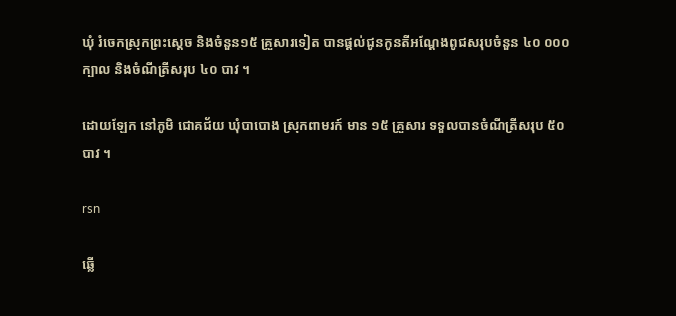ឃុំ រំចេកស្រុកព្រះស្ដេច និងចំនួន១៥ គ្រួសារទៀត បានផ្តល់ជូនកូនតីអណ្ដែងពូជសរុបចំនួន ៤០ ០០០ ក្បាល និងចំណីត្រីសរុប ៤០ បាវ ។

ដោយឡែក នៅភូមិ ជោគជ័យ ឃុំបាបោង ស្រុកពាមរក៍ មាន ១៥ គ្រួសារ ទទួលបានចំណីត្រីសរុប ៥០ បាវ ។

rsn

ឆ្លើ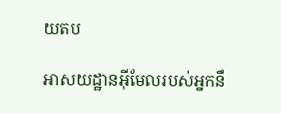យតប

អាសយដ្ឋានអ៊ីមែលរបស់អ្នកនឹ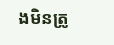ងមិនត្រូ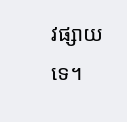វផ្សាយទេ។